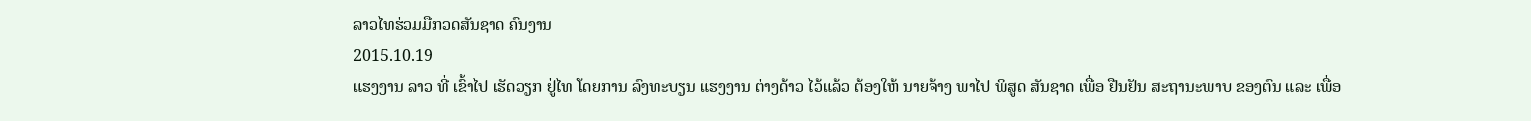ລາວໄທຮ່ວມມືກວດສັນຊາດ ຄົນງານ
2015.10.19
ແຮງງານ ລາວ ທີ່ ເຂົ້າໄປ ເຮັດວຽກ ຢູ່ໄທ ໂດຍການ ລົງທະບຽນ ແຮງງານ ຕ່າງດ້າວ ໄວ້ແລ້ວ ຕ້ອງໃຫ້ ນາຍຈ້າງ ພາໄປ ພິສູດ ສັນຊາດ ເພື່ອ ຢືນຢັນ ສະຖານະພາບ ຂອງຕົນ ແລະ ເພື່ອ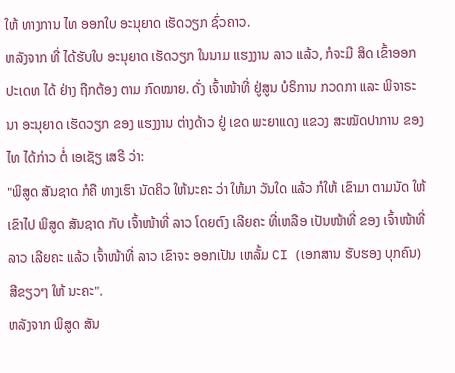ໃຫ້ ທາງການ ໄທ ອອກໃບ ອະນຸຍາດ ເຮັດວຽກ ຊົ່ວຄາວ.
ຫລັງຈາກ ທີ່ ໄດ້ຮັບໃບ ອະນຸຍາດ ເຮັດວຽກ ໃນນາມ ແຮງງານ ລາວ ແລ້ວ, ກໍຈະມີ ສິດ ເຂົ້າອອກ ປະເດທ ໄດ້ ຢ່າງ ຖືກຕ້ອງ ຕາມ ກົດໝາຍ. ດັ່ງ ເຈົ້າໜ້າທີ່ ຢູ່ສູນ ບໍຣິການ ກວດກາ ແລະ ພິຈາຣະນາ ອະນຸຍາດ ເຮັດວຽກ ຂອງ ແຮງງານ ຕ່າງດ້າວ ຢູ່ ເຂດ ພະຍາແດງ ແຂວງ ສະໝັດປາການ ຂອງໄທ ໄດ້ກ່າວ ຕໍ່ ເອເຊັຽ ເສຣີ ວ່າ:
"ພິສູດ ສັນຊາດ ກໍຄື ທາງເຮົາ ນັດຄິວ ໃຫ້ນະຄະ ວ່າ ໃຫ້ມາ ວັນໃດ ແລ້ວ ກໍໃຫ້ ເຂົາມາ ຕາມນັດ ໃຫ້ເຂົາໄປ ພິສູດ ສັນຊາດ ກັບ ເຈົ້າໜ້າທີ່ ລາວ ໂດຍຕົງ ເລີຍຄະ ທີ່ເຫລືອ ເປັນໜ້າທີ່ ຂອງ ເຈົ້າໜ້າທີ່ ລາວ ເລີຍຄະ ແລ້ວ ເຈົ້າໜ້າທີ່ ລາວ ເຂົາຈະ ອອກເປັນ ເຫລັ້ມ CI (ເອກສານ ຮັບຮອງ ບຸກຄົນ) ສີຂຽວໆ ໃຫ້ ນະຄະ".
ຫລັງຈາກ ພິສູດ ສັນ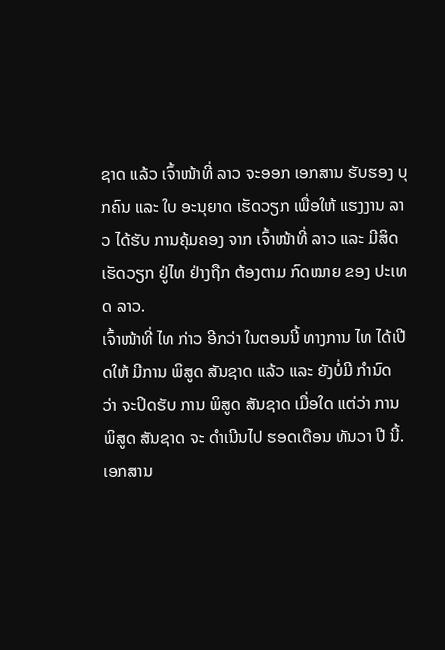ຊາດ ແລ້ວ ເຈົ້າໜ້າທີ່ ລາວ ຈະອອກ ເອກສານ ຮັບຮອງ ບຸກຄົນ ແລະ ໃບ ອະນຸຍາດ ເຮັດວຽກ ເພື່ອໃຫ້ ແຮງງານ ລາວ ໄດ້ຮັບ ການຄຸ້ມຄອງ ຈາກ ເຈົ້າໜ້າທີ່ ລາວ ແລະ ມີສິດ ເຮັດວຽກ ຢູ່ໄທ ຢ່າງຖືກ ຕ້ອງຕາມ ກົດໝາຍ ຂອງ ປະເທດ ລາວ.
ເຈົ້າໜ້າທີ່ ໄທ ກ່າວ ອີກວ່າ ໃນຕອນນີ້ ທາງການ ໄທ ໄດ້ເປີດໃຫ້ ມີການ ພິສູດ ສັນຊາດ ແລ້ວ ແລະ ຍັງບໍ່ມີ ກໍານົດ ວ່າ ຈະປິດຮັບ ການ ພິສູດ ສັນຊາດ ເມື່ອໃດ ແຕ່ວ່າ ການ ພິສູດ ສັນຊາດ ຈະ ດໍາເນີນໄປ ຮອດເດືອນ ທັນວາ ປີ ນີ້.
ເອກສານ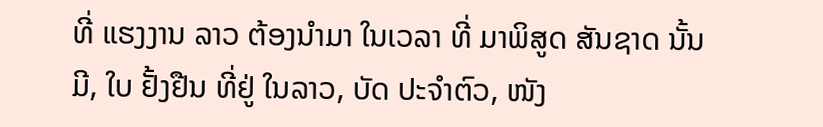ທີ່ ແຮງງານ ລາວ ຕ້ອງນໍາມາ ໃນເວລາ ທີ່ ມາພິສູດ ສັນຊາດ ນັ້ນ ມີ, ໃບ ຢັ້ງຢືນ ທີ່ຢູ່ ໃນລາວ, ບັດ ປະຈໍາຕົວ, ໜັງ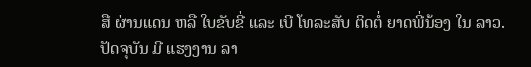ສື ຜ່ານແດນ ຫລື ໃບຂັບຂີ່ ແລະ ເບີ ໂທລະສັບ ຕິດຕໍ່ ຍາດພີ່ນ້ອງ ໃນ ລາວ.
ປັດຈຸບັນ ມີ ແຮງງານ ລາ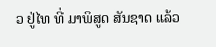ວ ຢູ່ໄທ ທີ່ ມາພິສູດ ສັນຊາດ ແລ້ວ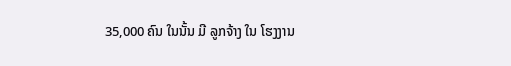35,000 ຄົນ ໃນນັ້ນ ມີ ລູກຈ້າງ ໃນ ໂຮງງານ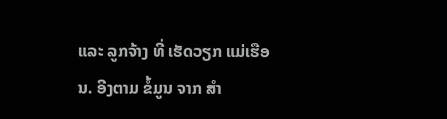ແລະ ລູກຈ້າງ ທີ່ ເຮັດວຽກ ແມ່ເຮືອນ. ອີງຕາມ ຂໍ້ມູນ ຈາກ ສໍາ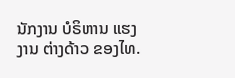ນັກງານ ບໍຣິຫານ ແຮງງານ ຕ່າງດ້າວ ຂອງໄທ.